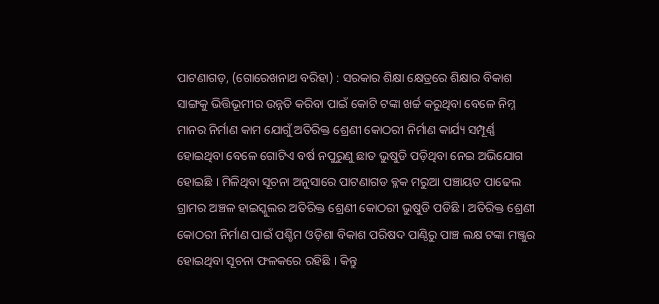ପାଟଣାଗଡ଼, (ଗୋରେଖନାଥ ବରିହା) : ସରକାର ଶିକ୍ଷା କ୍ଷେତ୍ରରେ ଶିକ୍ଷାର ବିକାଶ ସାଙ୍ଗକୁ ଭିତ୍ତିଭୂମୀର ଉନ୍ନତି କରିବା ପାଇଁ କୋଟି ଟଙ୍କା ଖର୍ଚ୍ଚ କରୁଥିବା ବେଳେ ନିମ୍ନ ମାନର ନିର୍ମାଣ କାମ ଯୋଗୁଁ ଅତିରିକ୍ତ ଶ୍ରେଣୀ କୋଠରୀ ନିର୍ମାଣ କାର୍ଯ୍ୟ ସମ୍ପୂର୍ଣ୍ଣ ହୋଇଥିବା ବେଳେ ଗୋଟିଏ ବର୍ଷ ନପୁରୁଣୁ ଛାତ ଭୁଷୁଡି ପଡ଼ିଥିବା ନେଇ ଅଭିଯୋଗ ହୋଇଛି । ମିଳିଥିବା ସୂଚନା ଅନୁସାରେ ପାଟଣାଗଡ ବ୍ଳକ ମରୁଆ ପଞ୍ଚାୟତ ପାଢେଲ ଗ୍ରାମର ଅଞ୍ଚଳ ହାଇସ୍କୁଲର ଅତିରିକ୍ତ ଶ୍ରେଣୀ କୋଠରୀ ଭୁଷୁଡି ପଡିଛି । ଅତିରିକ୍ତ ଶ୍ରେଣୀ କୋଠରୀ ନିର୍ମାଣ ପାଇଁ ପଶ୍ଚିମ ଓଡ଼ିଶା ବିକାଶ ପରିଷଦ ପାଣ୍ଠିରୁ ପାଞ୍ଚ ଲକ୍ଷ ଟଙ୍କା ମଞ୍ଜୁର ହୋଇଥିବା ସୂଚନା ଫଳକରେ ରହିଛି । କିନ୍ତୁ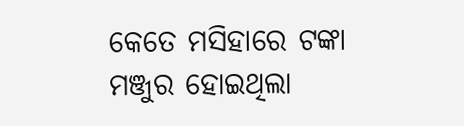କେତେ ମସିହାରେ ଟଙ୍କା ମଞ୍ଜୁର ହୋଇଥିଲା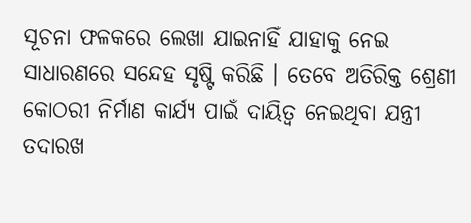ସୂଚନା ଫଳକରେ ଲେଖା ଯାଇନାହିଁ ଯାହାକୁ ନେଇ ସାଧାରଣରେ ସନ୍ଦେହ ସୃଷ୍ଟି କରିଛି । ତେବେ ଅତିରିକ୍ତ ଶ୍ରେଣୀ କୋଠରୀ ନିର୍ମାଣ କାର୍ଯ୍ୟ ପାଇଁ ଦାୟିତ୍ୱ ନେଇଥିବା ଯନ୍ତ୍ରୀ ତଦାରଖ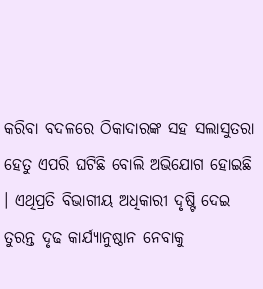କରିବା ବଦଳରେ ଠିକାଦାରଙ୍କ ସହ ସଲାସୁତରା ହେତୁ ଏପରି ଘଟିଛି ବୋଲି ଅଭିଯୋଗ ହୋଇଛି । ଏଥିପ୍ରତି ବିଭାଗୀୟ ଅଧିକାରୀ ଦୃଷ୍ଟି ଦେଇ ତୁରନ୍ତ ଦୃଢ କାର୍ଯ୍ୟାନୁଷ୍ଠାନ ନେବାକୁ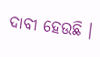ଦାବୀ ହେଉଛି ।